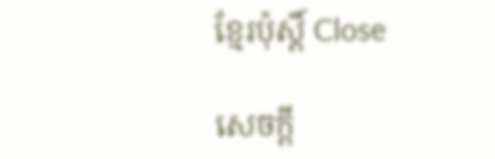ខ្មែរប៉ុស្ដិ៍ Close

សេចក្តី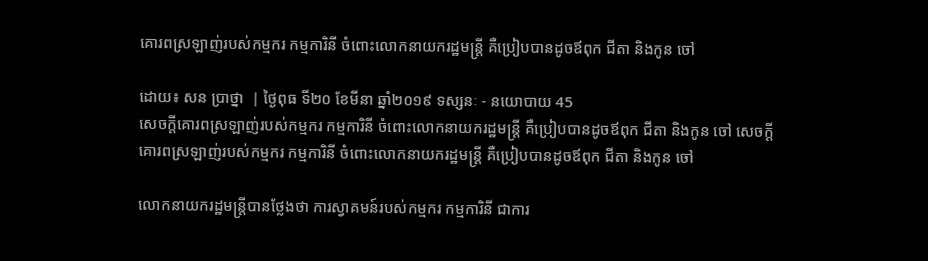គោរពស្រឡាញ់របស់កម្មករ កម្មការិនី ចំពោះលោកនាយករដ្ឋមន្ត្រី គឺប្រៀបបានដូចឪពុក ជីតា និងកូន ចៅ

ដោយ៖ សន ប្រាថ្នា  | ថ្ងៃពុធ ទី២០ ខែមីនា ឆ្នាំ២០១៩ ទស្សនៈ - នយោបាយ 45
សេចក្តីគោរពស្រឡាញ់របស់កម្មករ កម្មការិនី ចំពោះលោកនាយករដ្ឋមន្ត្រី គឺប្រៀបបានដូចឪពុក ជីតា និងកូន ចៅ សេចក្តីគោរពស្រឡាញ់របស់កម្មករ កម្មការិនី ចំពោះលោកនាយករដ្ឋមន្ត្រី គឺប្រៀបបានដូចឪពុក ជីតា និងកូន ចៅ

លោកនាយករដ្ឋមន្ត្រីបានថ្លែងថា ការស្វាគមន៍របស់កម្មករ កម្មការិនី ជាការ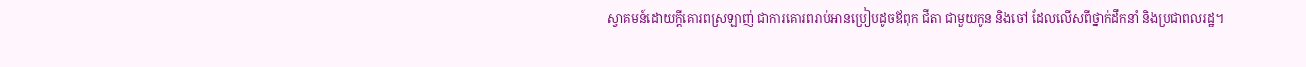ស្វាគមន៍ដោយក្តីគោរពស្រឡាញ់ ជាការគោរពរាប់អានប្រៀបដូចឪពុក ជីតា ជាមួយកូន និងចៅ ដែលលើសពីថ្នាក់ដឹកនាំ និងប្រជាពលរដ្ឋ។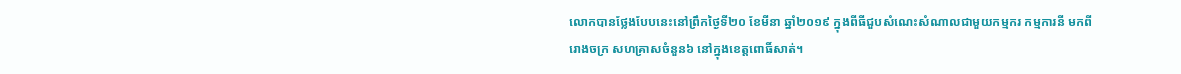លោកបានថ្លែងបែបនេះនៅព្រឹកថ្ងៃទី២០ ខែមីនា ឆ្នាំ២០១៩ ក្នុងពីធីជួបសំណេះសំណាលជាមួយកម្មករ កម្មការនី មកពីរោងចក្រ សហគ្រាសចំនួន៦ នៅក្នុងខេត្តពោធិ៍សាត់។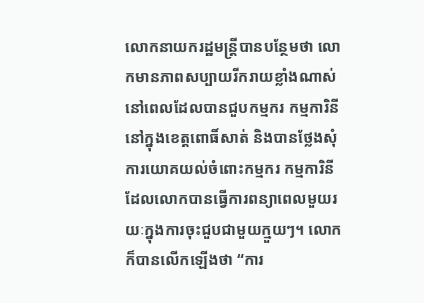លោកនាយករដ្ឋមន្ត្រីបានបន្ថែមថា លោកមានភាពសប្បាយរីករាយខ្លាំងណាស់នៅពេលដែលបានជួបកម្មករ កម្មការិនីនៅក្នុងខេត្តពោធិ៍សាត់ និងបានថ្លែងសុំការយោគយល់ចំពោះកម្មករ កម្មការិនី ដែលលោកបានធ្វើការពន្យាពេលមួយរយៈក្នុងការចុះជួបជាមួយក្មួយៗ។ លោកក៏បានលើកឡើងថា “ការ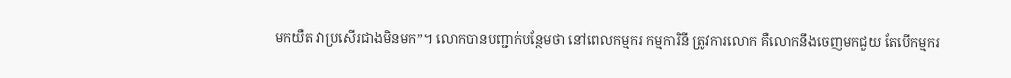មកយឺត វាប្រសើរជាងមិនមក”។ លោកបានបញ្ជាក់បន្ថែមថា នៅពេលកម្មករ កម្មការិនី ត្រូវការលោក គឺលោកនឹងចេញមកជួយ តែបើកម្មករ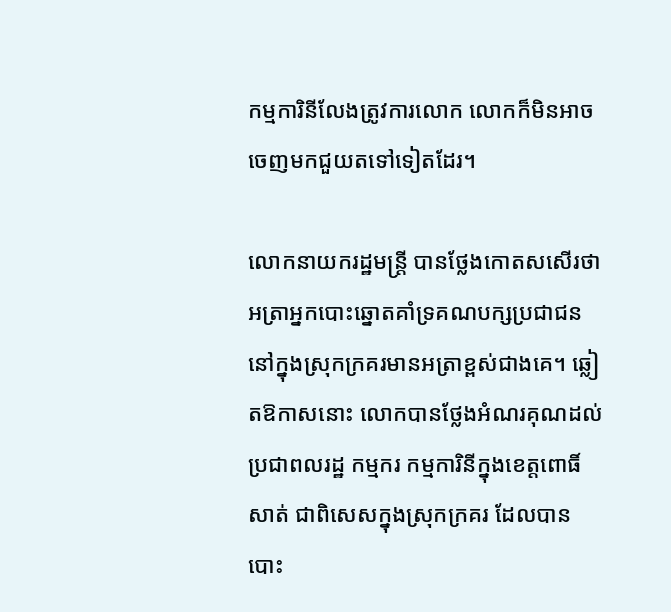កម្មការិនីលែងត្រូវការលោក លោកក៏មិនអាចចេញមកជួយតទៅទៀតដែរ។

លោកនាយករដ្ឋមន្ត្រី បានថ្លែងកោតសសើរថា អត្រាអ្នកបោះឆ្នោតគាំទ្រគណបក្សប្រជាជននៅក្នុងស្រុកក្រគរមានអត្រាខ្ពស់ជាងគេ។ ឆ្លៀតឱកាសនោះ លោកបានថ្លែងអំណរគុណដល់ប្រជាពលរដ្ឋ កម្មករ កម្មការិនីក្នុងខេត្តពោធិ៍សាត់ ជាពិសេសក្នុងស្រុកក្រគរ ដែលបានបោះ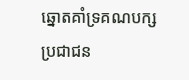ឆ្នោតគាំទ្រគណបក្សប្រជាជន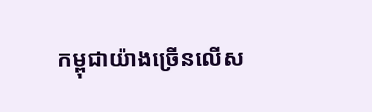កម្ពុជាយ៉ាងច្រើនលើស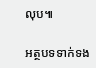លុប៕

អត្ថបទទាក់ទង